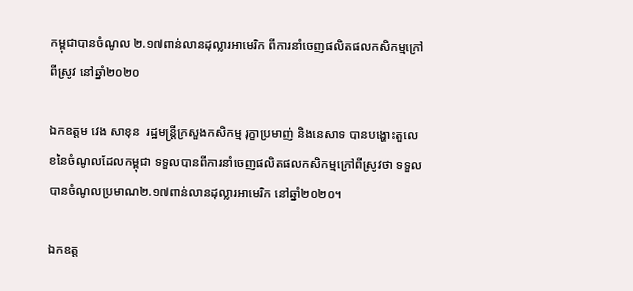កម្ពុជាបានចំណូល ២.១៧ពាន់លានដុល្លារអាមេរិក ពីការនាំចេញផលិតផលកសិកម្មក្រៅពីស្រូវ នៅឆ្នាំ២០២០

ឯកឧត្ដម វេង សាខុន  រដ្ឋមន្ត្រីក្រសួងកសិកម្ម រុក្ខាប្រមាញ់ និងនេសាទ បានបង្ហោះតួលេខនៃចំណូលដែលកម្ពុជា ទទួលបានពីការនាំចេញផលិតផលកសិកម្មក្រៅពីស្រូវថា ទទួលបានចំណូលប្រមាណ២.១៧ពាន់លានដុល្លារអាមេរិក នៅឆ្នាំ២០២០។

ឯកឧត្ដ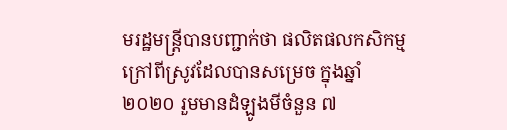មរដ្ឋមន្ត្រីបានបញ្ជាក់ថា ផលិតផលកសិកម្ម ក្រៅពីស្រូវដែលបានសម្រេច ក្នុងឆ្នាំ២០២០ រួមមានដំឡូងមីចំនួន ៧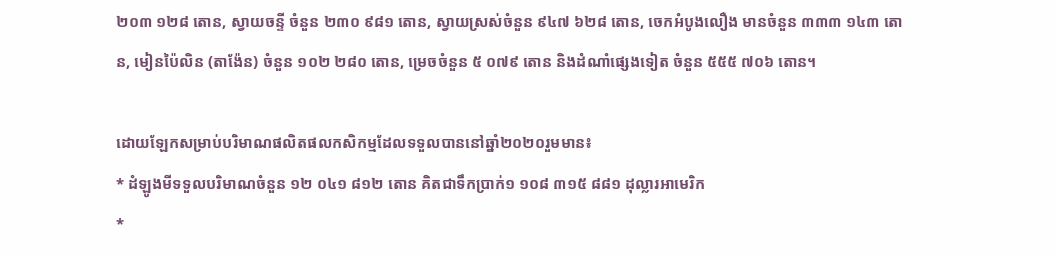២០៣ ១២៨ តោន, ស្វាយចន្ទី ចំនួន ២៣០ ៩៨១ តោន, ស្វាយស្រស់ចំនួន ៩៤៧ ៦២៨ តោន, ចេកអំបូងលឿង មានចំនួន ៣៣៣ ១៤៣ តោន, មៀនប៉ៃលិន (តាង៉ែន) ចំនួន ១០២ ២៨០ តោន, ម្រេចចំនួន ៥ ០៧៩ តោន និងដំណាំផ្សេងទៀត ចំនួន ៥៥៥ ៧០៦ តោន។

ដោយឡែកសម្រាប់បរិមាណផលិតផលកសិកម្មដែលទទួលបាននៅឆ្នាំ២០២០រួមមាន៖
* ដំឡូងមីទទួលបរិមាណចំនួន ១២ ០៤១ ៨១២ តោន គិតជាទឹកប្រាក់១ ១០៨ ៣១៥ ៨៨១ ដុល្លារអាមេរិក
*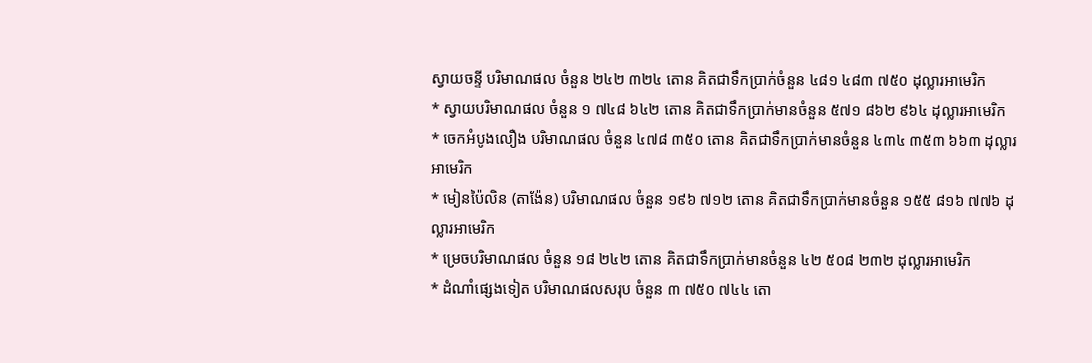ស្វាយចន្ទី បរិមាណផល ចំនួន ២៤២ ៣២៤ តោន គិតជាទឹកប្រាក់ចំនួន ៤៨១ ៤៨៣ ៧៥០ ដុល្លារអាមេរិក
* ស្វាយបរិមាណផល ចំនួន ១ ៧៤៨ ៦៤២ តោន គិតជាទឹកប្រាក់មានចំនួន ៥៧១ ៨៦២ ៩៦៤ ដុល្លារអាមេរិក
* ចេកអំបូងលឿង បរិមាណផល ចំនួន ៤៧៨ ៣៥០ តោន គិតជាទឹកប្រាក់មានចំនួន ៤៣៤ ៣៥៣ ៦៦៣ ដុល្លារអាមេរិក
* មៀនប៉ៃលិន (តាង៉ែន) បរិមាណផល ចំនួន ១៩៦ ៧១២ តោន គិតជាទឹកប្រាក់មានចំនួន ១៥៥ ៨១៦ ៧៧៦ ដុល្លារអាមេរិក
* ម្រេចបរិមាណផល ចំនួន ១៨ ២៤២ តោន គិតជាទឹកប្រាក់មានចំនួន ៤២ ៥០៨ ២៣២ ដុល្លារអាមេរិក
* ដំណាំផ្សេងទៀត បរិមាណផលសរុប ចំនួន ៣ ៧៥០ ៧៤៤ តោ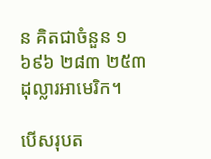ន គិតជាចំនួន ១ ៦៩៦ ២៨៣ ២៥៣ ដុល្លារអាមេរិក។

បើសរុបត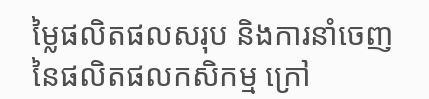ម្លៃផលិតផលសរុប និងការនាំចេញនៃផលិតផលកសិកម្ម ក្រៅ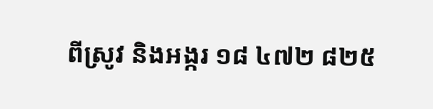ពីស្រូវ និងអង្ករ ១៨ ៤៧២ ៨២៥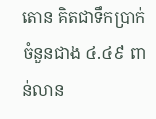តោន គិតជាទឹកប្រាក់ចំនួនជាង ៤.៤៩ ពាន់លាន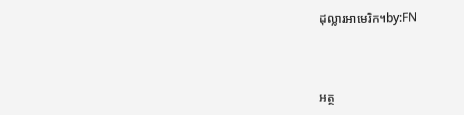ដុល្លារអាមេរិក។by:FN



អត្ថ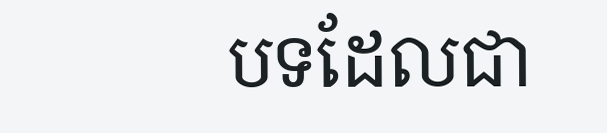បទដែលជា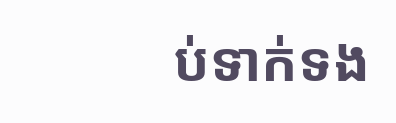ប់ទាក់ទង